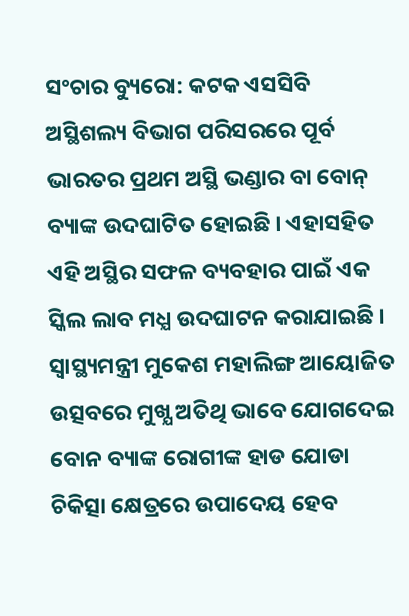ସଂଚାର ବ୍ୟୁରୋ: କଟକ ଏସସିବି ଅସ୍ଥିଶଲ୍ୟ ବିଭାଗ ପରିସରରେ ପୂର୍ବ ଭାରତର ପ୍ରଥମ ଅସ୍ଥି ଭଣ୍ଡାର ବା ବୋନ୍ ବ୍ୟାଙ୍କ ଉଦଘାଟିତ ହୋଇଛି । ଏହାସହିତ ଏହି ଅସ୍ଥିର ସଫଳ ବ୍ୟବହାର ପାଇଁ ଏକ ସ୍କିଲ ଲାବ ମଧ୍ଯ ଉଦଘାଟନ କରାଯାଇଛି । ସ୍ବାସ୍ଥ୍ୟମନ୍ତ୍ରୀ ମୁକେଶ ମହାଲିଙ୍ଗ ଆୟୋଜିତ ଉତ୍ସବରେ ମୁଖ୍ଯ ଅତିଥି ଭାବେ ଯୋଗଦେଇ ବୋନ ବ୍ୟାଙ୍କ ରୋଗୀଙ୍କ ହାଡ ଯୋଡା ଚିକିତ୍ସା କ୍ଷେତ୍ରରେ ଉପାଦେୟ ହେବ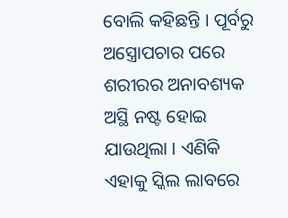ବୋଲି କହିଛନ୍ତି । ପୂର୍ବରୁ ଅସ୍ତ୍ରୋପଚାର ପରେ ଶରୀରର ଅନାବଶ୍ୟକ ଅସ୍ଥି ନଷ୍ଟ ହୋଇ ଯାଉଥିଲା । ଏଣିକି ଏହାକୁ ସ୍କିଲ ଲାବରେ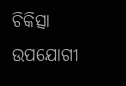ଚିକିତ୍ସା ଉପଯୋଗୀ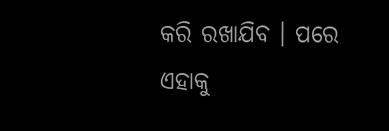କରି ରଖାଯିବ । ପରେ ଏହାକୁ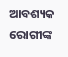ଆବଶ୍ୟକ ରୋଗୀଙ୍କ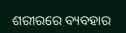ଶରୀରରେ ବ୍ୟବହାର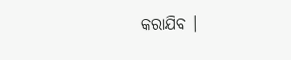କରାଯିବ ।